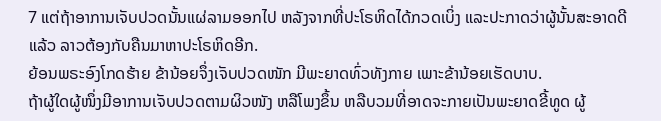7 ແຕ່ຖ້າອາການເຈັບປວດນັ້ນແຜ່ລາມອອກໄປ ຫລັງຈາກທີ່ປະໂຣຫິດໄດ້ກວດເບິ່ງ ແລະປະກາດວ່າຜູ້ນັ້ນສະອາດດີແລ້ວ ລາວຕ້ອງກັບຄືນມາຫາປະໂຣຫິດອີກ.
ຍ້ອນພຣະອົງໂກດຮ້າຍ ຂ້ານ້ອຍຈຶ່ງເຈັບປວດໜັກ ມີພະຍາດທົ່ວທັງກາຍ ເພາະຂ້ານ້ອຍເຮັດບາບ.
ຖ້າຜູ້ໃດຜູ້ໜຶ່ງມີອາການເຈັບປວດຕາມຜິວໜັງ ຫລືໂພງຂຶ້ນ ຫລືບວມທີ່ອາດຈະກາຍເປັນພະຍາດຂີ້ທູດ ຜູ້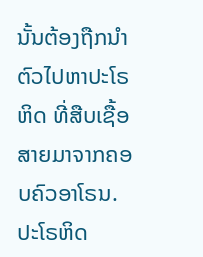ນັ້ນຕ້ອງຖືກນຳຕົວໄປຫາປະໂຣຫິດ ທີ່ສືບເຊື້ອສາຍມາຈາກຄອບຄົວອາໂຣນ.
ປະໂຣຫິດ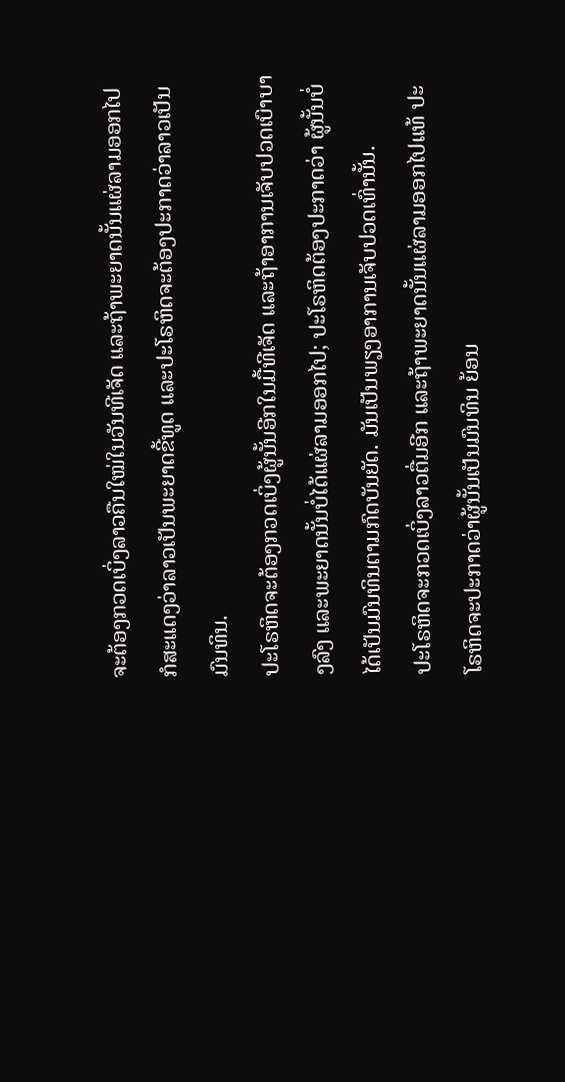ຈະຕ້ອງກວດເບິ່ງລາວຄືນໃໝ່ໃນວັນທີເຈັດ ແລະຖ້າພະຍາດນັ້ນແຜ່ລາມອອກໄປ ກໍສະແດງວ່າລາວເປັນພະຍາດຂີ້ທູດ ແລະປະໂຣຫິດຈະຕ້ອງປະກາດວ່າລາວເປັນມົນທິນ.
ປະໂຣຫິດຈະຕ້ອງກວດເບິ່ງຜູ້ນັ້ນອີກໃນມື້ທີເຈັດ ແລະຖ້າອາການເຈັບປວດເບົາບາງລົງ ແລະພະຍາດນັ້ນບໍ່ໄດ້ແຜ່ລາມອອກໄປ; ປະໂຣຫິດຕ້ອງປະກາດວ່າ ຜູ້ນັ້ນບໍ່ໄດ້ເປັນມົນທິນຕາມກົດບັນຍັດ. ມັນເປັນພຽງອາການເຈັບປວດເທົ່ານັ້ນ.
ປະໂຣຫິດຈະກວດເບິ່ງລາວຕື່ມອີກ ແລະຖ້າພະຍາດນັ້ນແຜ່ລາມອອກໄປແທ້ ປະໂຣຫິດຈະປະກາດວ່າຜູ້ນັ້ນເປັນມົນທິນ ຍ້ອນ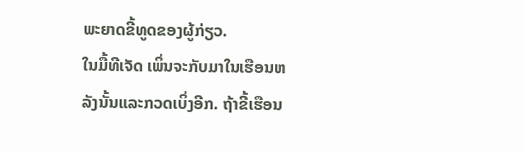ພະຍາດຂີ້ທູດຂອງຜູ້ກ່ຽວ.
ໃນມື້ທີເຈັດ ເພິ່ນຈະກັບມາໃນເຮືອນຫລັງນັ້ນແລະກວດເບິ່ງອີກ. ຖ້າຂີ້ເຮືອນ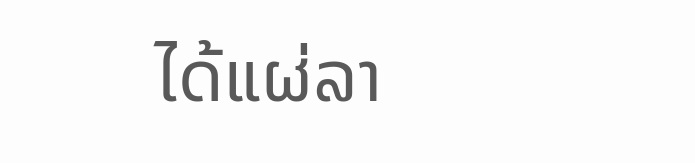ໄດ້ແຜ່ລາ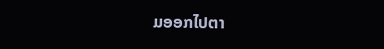ມອອກໄປຕາ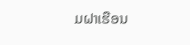ມຝາເຮືອນ